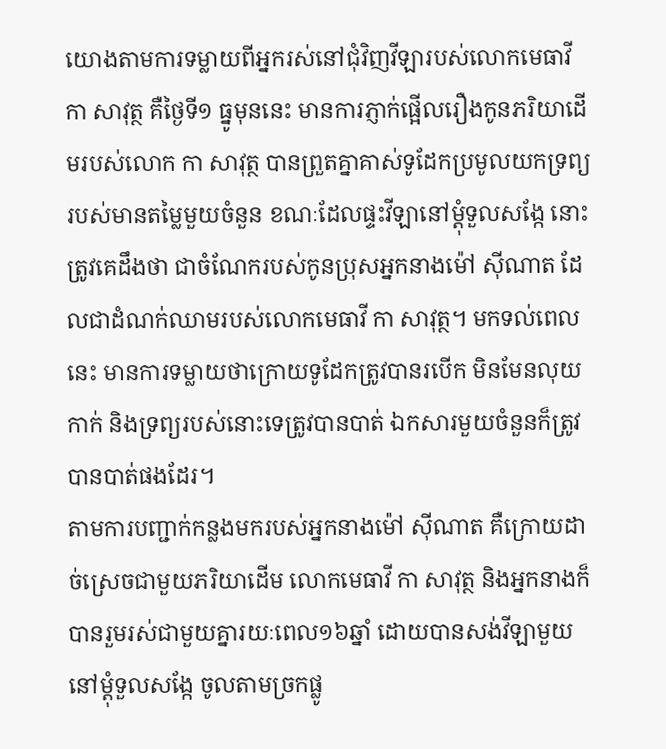យោងតាមការទម្លាយពីអ្នករស់នៅជុំវិញវីឡារបស់លោកមេធាវី កា សាវុត្ថ គឺថ្ងៃទី១ ធ្នូមុននេះ មានការភ្ញាក់ផ្អើលរឿងកូនភរិយាដើមរបស់លោក កា សាវុត្ថ បានព្រួតគ្នាគាស់ទូដែកប្រមូលយកទ្រព្យ របស់មានតម្លៃមួយចំនួន ខណៈដែលផ្ទះវីឡានៅម្ដុំទួលសង្កែ នោះត្រូវគេដឹងថា ជាចំណែករបស់កូនប្រុសអ្នកនាងម៉ៅ ស៊ីណាត ដែលជាដំណក់ឈាមរបស់លោកមេធាវី កា សាវុត្ថ។ មកទល់ពេលនេះ មានការទម្លាយថាក្រោយទូដែកត្រូវបានរបើក មិនមែនលុយកាក់ និងទ្រព្យរបស់នោះទេត្រូវបានបាត់ ឯកសារមួយចំនួនក៏ត្រូវបានបាត់ផងដែរ។
តាមការបញ្ជាក់កន្លងមករបស់អ្នកនាងម៉ៅ ស៊ីណាត គឺក្រោយដាច់ស្រេចជាមួយភរិយាដើម លោកមេធាវី កា សាវុត្ថ និងអ្នកនាងក៏បានរួមរស់ជាមួយគ្នារយៈពេល១៦ឆ្នាំ ដោយបានសង់វីឡាមួយនៅម្ដុំទួលសង្កែ ចូលតាមច្រកផ្លូ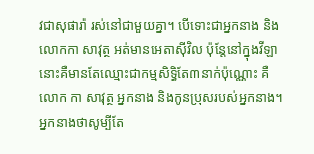វជាសុផារ៉ា រស់នៅជាមួយគ្នា។ បើទោះជាអ្នកនាង និងលោកកា សាវុត្ថ អត់មានអេតាស៊ីវិល ប៉ុន្តែនៅក្នុងវីឡានោះគឺមានតែឈ្មោះជាកម្មសិទ្ធិតែ៣នាក់ប៉ុណ្ណោះ គឺលោក កា សាវុត្ថ អ្នកនាង និងកូនប្រុសរបស់អ្នកនាង។ អ្នកនាងថាសូម្បីតែ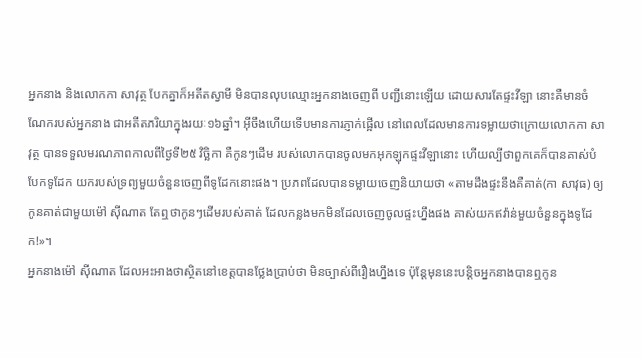អ្នកនាង និងលោកកា សាវុត្ថ បែកគ្នាក៏អតីតស្វាមី មិនបានលុបឈ្មោះអ្នកនាងចេញពី បញ្ជីនោះឡើយ ដោយសារតែផ្ទះវីឡា នោះគឺមានចំណែករបស់អ្នកនាង ជាអតីតភរិយាក្នុងរយៈ១៦ឆ្នាំ។ អ៊ីចឹងហើយទើបមានការភ្ញាក់ផ្អើល នៅពេលដែលមានការទម្លាយថាក្រោយលោកកា សាវុត្ថ បានទទួលមរណភាពកាលពីថ្ងៃទី២៥ វិច្ឆិកា គឺកូនៗដើម របស់លោកបានចូលមកអុកឡុកផ្ទះវីឡានោះ ហើយល្បីថាពួកគេក៏បានគាស់បំបែកទូដែក យករបស់ទ្រព្យមួយចំនួនចេញពីទូដែកនោះផង។ ប្រភពដែលបានទម្លាយចេញនិយាយថា «តាមដឹងផ្ទះនឹងគឺគាត់(កា សាវុធ) ឲ្យកូនគាត់ជាមួយម៉ៅ ស៊ីណាត តែឮថាកូនៗដើមរបស់គាត់ ដែលកន្លងមកមិនដែលចេញចូលផ្ទះហ្នឹងផង គាស់យកឥវ៉ាន់មួយចំនួនក្នុងទូដែក!»។
អ្នកនាងម៉ៅ ស៊ីណាត ដែលអះអាងថាស្ថិតនៅខេត្តបានថ្លែងប្រាប់ថា មិនច្បាស់ពីរឿងហ្នឹងទេ ប៉ុន្តែមុននេះបន្តិចអ្នកនាងបានឮកូន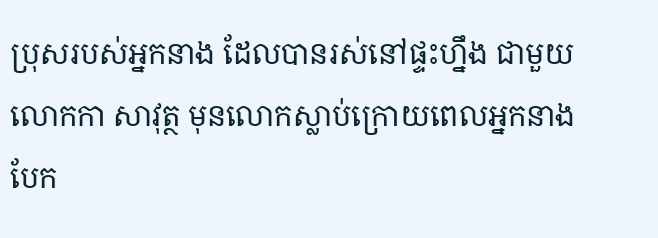ប្រុសរបស់អ្នកនាង ដែលបានរស់នៅផ្ទះហ្នឹង ជាមួយលោកកា សាវុត្ថ មុនលោកស្លាប់ក្រោយពេលអ្នកនាងបែក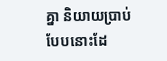គ្នា និយាយប្រាប់បែបនោះដែ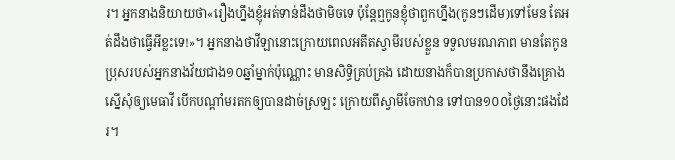រ។ អ្នកនាងនិយាយថា«រឿងហ្នឹងខ្ញុំអត់ទាន់ដឹងថាមិចទេ ប៉ុន្តែឮកូនខ្ញុំថាពួកហ្នឹង(កូនៗដើម)ទៅមែន តែអត់ដឹងថាធ្វើអីខ្លះទេ!»។ អ្នកនាងថាវីឡានោះក្រោយពេលអតីតស្វាមីរបស់ខ្លួន ទទួលមរណភាព មានតែកូនប្រុសរបស់អ្នកនាងវ័យជាង១០ឆ្នាំម្នាក់ប៉ុណ្ណោះ មានសិទ្ធិគ្រប់គ្រង ដោយនាងក៏បានប្រកាសថានឹងគ្រោងស្នើសុំឲ្យមេធាវី បើកបណ្ដាំមរតកឲ្យបានដាច់ស្រឡះ ក្រោយពីស្វាមីចែកឋាន ទៅបាន១០០ថ្ងៃនោះផងដែរ។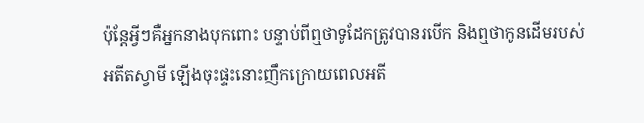ប៉ុន្តែអ្វីៗគឺអ្នកនាងបុកពោះ បន្ទាប់ពីឮថាទូដែកត្រូវបានរបើក និងឮថាកូនដើមរបស់អតីតស្វាមី ឡើងចុះផ្ទះនោះញឹកក្រោយពេលអតី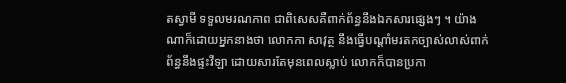តស្វាមី ទទួលមរណភាព ជាពិសេសគឺពាក់ព័ន្ធនឹងឯកសារផ្សេងៗ ។ យ៉ាងណាក៏ដោយអ្នកនាងថា លោកកា សាវុត្ថ នឹងធ្វើបណ្ដាំមរតកច្បាស់លាស់ពាក់ព័ន្ធនឹងផ្ទះវីឡា ដោយសារតែមុនពេលស្លាប់ លោកក៏បានប្រកា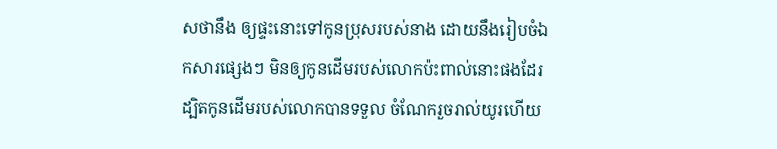សថានឹង ឲ្យផ្ទះនោះទៅកូនប្រុសរបស់នាង ដោយនឹងរៀបចំឯកសារផ្សេងៗ មិនឲ្យកូនដើមរបស់លោកប៉ះពាល់នោះផងដែរ ដ្បិតកូនដើមរបស់លោកបានទទួល ចំណែករួចរាល់យូរហើយ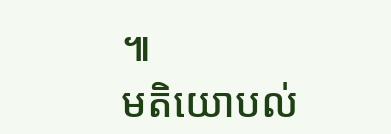៕
មតិយោបល់